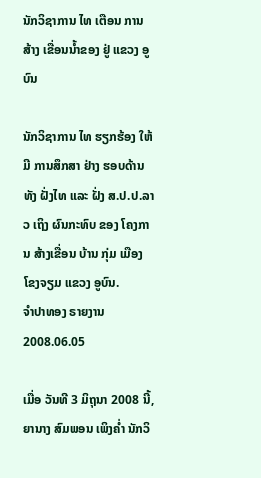ນັກວິຊາການ ໄທ ເຕືອນ ການສ້າງ ເຂື່ອນນ້ຳຂອງ ຢູ່ ແຂວງ ອູບົນ

ນັກວິຊາການ ໄທ ຮຽກຮ້ອງ ໃຫ້ມີ ການສຶກສາ ຢ່າງ ຮອບດ້ານ ທັງ ຝັ່ງໄທ ແລະ ຝັ່ງ ສ.ປ.ປ.ລາວ ເຖິງ ຜົນກະທົບ ຂອງ ໂຄງການ ສ້າງເຂື່ອນ ບ້ານ ກຸ່ມ ເມືອງ ໂຂງຈຽມ ແຂວງ ອູບົນ.
ຈຳປາທອງ ຣາຍງານ
2008.06.05

ເມື່ອ ວັນທີ 3 ມິຖຸນາ 2008 ນີ້, ຍານາງ ສົມພອນ ເພິງຄ່ຳ ນັກວິ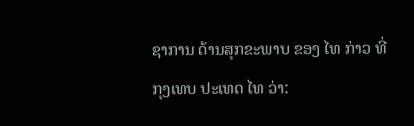ຊາການ ດ້ານສຸກຂະພາບ ຂອງ ໄທ ກ່າວ ທີ່ ກຸງເທບ ປະເທດ ໄທ ວ່າ: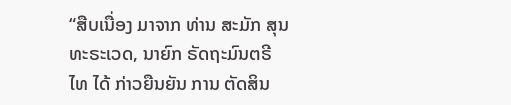“ສືບເນື່ອງ ມາຈາກ ທ່ານ ສະມັກ ສຸນທະຣະເວດ, ນາຍົກ ຣັດຖະມົນຕຣີ ໄທ ໄດ້ ກ່າວຍືນຍັນ ການ ຕັດສິນ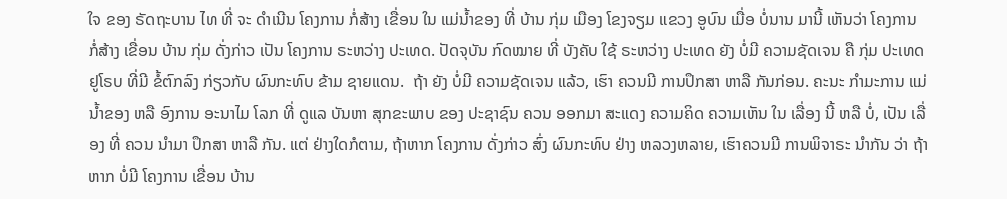ໃຈ ຂອງ ຣັດຖະບານ ໄທ ທີ່ ຈະ ດຳເນີນ ໂຄງການ ກໍ່ສ້າງ ເຂື່ອນ ໃນ ແມ່ນ້ຳຂອງ ທີ່ ບ້ານ ກຸ່ມ ເມືອງ ໂຂງຈຽມ ແຂວງ ອູບົນ ເມື່ອ ບໍ່ນານ ມານີ້ ເຫັນວ່າ ໂຄງການ ກໍ່ສ້າງ ເຂື່ອນ ບ້ານ ກຸ່ມ ດັ່ງກ່າວ ເປັນ ໂຄງການ ຣະຫວ່າງ ປະເທດ. ປັດຈຸບັນ ກົດໝາຍ ທີ່ ບັງຄັບ ໃຊ້ ຣະຫວ່າງ ປະເທດ ຍັງ ບໍ່ມີ ຄວາມຊັດເຈນ ຄື ກຸ່ມ ປະເທດ ຢູໂຣບ ທີ່ມີ ຂໍ້ຕົກລົງ ກ່ຽວກັບ ຜົນກະທົບ ຂ້າມ ຊາຍແດນ.  ຖ້າ ຍັງ ບໍ່ມີ ຄວາມຊັດເຈນ ແລ້ວ, ເຮົາ ຄວນມີ ການປຶກສາ ຫາລື ກັນກ່ອນ. ຄະນະ ກຳມະການ ແມ່ນ້ຳຂອງ ຫລື ອົງການ ອະນາໄມ ໂລກ ທີ່ ດູແລ ບັນຫາ ສຸກຂະພາບ ຂອງ ປະຊາຊົນ ຄວນ ອອກມາ ສະແດງ ຄວາມຄິດ ຄວາມເຫັນ ໃນ ເລື່ອງ ນີ້ ຫລື ບໍ່, ເປັນ ເລື່ອງ ທີ່ ຄວນ ນຳມາ ປຶກສາ ຫາລື ກັນ. ແຕ່ ຢ່າງໃດກໍຕາມ, ຖ້າຫາກ ໂຄງການ ດັ່ງກ່າວ ສົ່ງ ຜົນກະທົບ ຢ່າງ ຫລວງຫລາຍ, ເຮົາຄວນມີ ການພິຈາຣະ ນໍາກັນ ວ່າ ຖ້າ ຫາກ ບໍ່ມີ ໂຄງການ ເຂື່ອນ ບ້ານ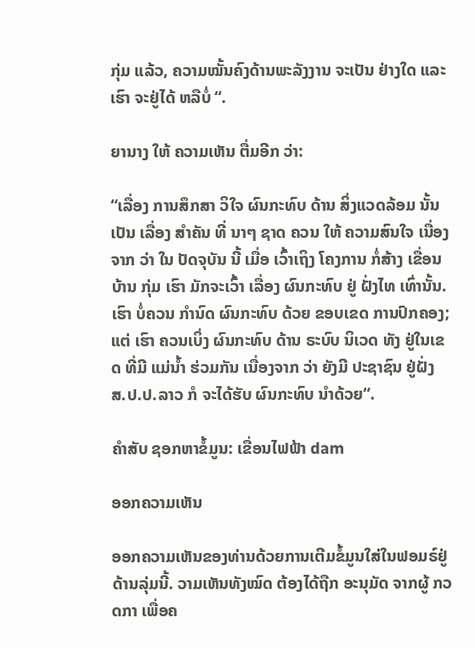ກຸ່ມ ແລ້ວ, ຄວາມໝັ້ນຄົງດ້ານພະລັງງານ ຈະເປັນ ຢ່າງໃດ ແລະ ເຮົາ ຈະຢູ່ໄດ້ ຫລືບໍ່ “.

ຍານາງ ໃຫ້ ຄວາມເຫັນ ຕື່ມອີກ ວ່າ:

“ເລື່ອງ ການສຶກສາ ວິໃຈ ຜົນກະທົບ ດ້ານ ສິ່ງແວດລ້ອມ ນັ້ນ ເປັນ ເລື່ອງ ສຳຄັນ ທີ່ ນາໆ ຊາດ ຄວນ ໃຫ້ ຄວາມສົນໃຈ ເນື່ອງຈາກ ວ່າ ໃນ ປັດຈຸບັນ ນີ້ ເມື່ອ ເວົ້າເຖິງ ໂຄງການ ກໍ່ສ້າງ ເຂື່ອນ ບ້ານ ກຸ່ມ ເຮົາ ມັກຈະເວົ້າ ເລື່ອງ ຜົນກະທົບ ຢູ່ ຝັ່ງໄທ ເທົ່ານັ້ນ.  ເຮົາ ບໍ່ຄວນ ກຳນົດ ຜົນກະທົບ ດ້ວຍ ຂອບເຂດ ການປົກຄອງ; ແຕ່ ເຮົາ ຄວນເບິ່ງ ຜົນກະທົບ ດ້ານ ຣະບົບ ນິເວດ ທັງ ຢູ່ໃນເຂດ ທີ່ມີ ແມ່ນ້ຳ ຮ່ວມກັນ ເນື່ອງຈາກ ວ່າ ຍັງມີ ປະຊາຊົນ ຢູ່ຝັ່ງ ສ.ປ.ປ.ລາວ ກໍ ຈະໄດ້ຮັບ ຜົນກະທົບ ນຳດ້ວຍ“.

ຄຳສັບ ຊອກຫາຂໍ້ມູນ: ເຂື່ອນໄຟຟ້າ dam

ອອກຄວາມເຫັນ

ອອກຄວາມເຫັນຂອງທ່ານດ້ວຍການເຕີມຂໍ້ມູນໃສ່ໃນຟອມຣ໌ຢູ່ດ້ານລຸ່ມນີ້. ວາມເຫັນທັງໝົດ ຕ້ອງໄດ້ຖືກ ອະນຸມັດ ຈາກຜູ້ ກວດກາ ເພື່ອຄ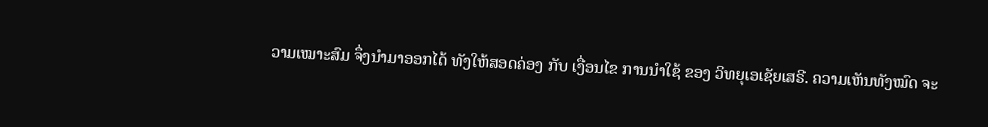ວາມເໝາະສົມ ຈຶ່ງນໍາມາອອກໄດ້ ທັງໃຫ້ສອດຄ່ອງ ກັບ ເງື່ອນໄຂ ການນຳໃຊ້ ຂອງ ວິທຍຸເອເຊັຍເສຣີ. ຄວາມເຫັນທັງໝົດ ຈະ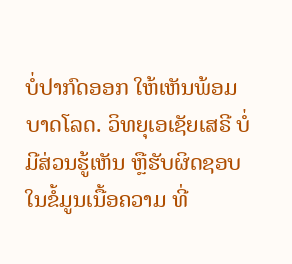ບໍ່ປາກົດອອກ ໃຫ້ເຫັນພ້ອມບາດໂລດ. ວິທຍຸເອເຊັຍເສຣີ ບໍ່ມີສ່ວນຮູ້ເຫັນ ຫຼືຮັບຜິດຊອບ ໃນຂໍ້ມູນເນື້ອຄວາມ ທີ່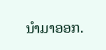ນໍາມາອອກ.